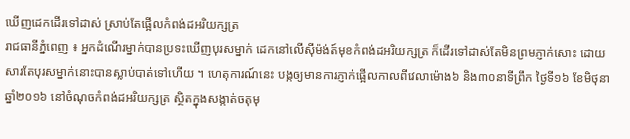ឃើញដេកដើរទៅដាស់ ស្រាប់តែផ្អើលកំពង់ដអរិយក្សត្រ
រាជធានីភ្នំពេញ ៖ អ្នកដំណើរម្នាក់បានប្រទះឃើញបុរសម្នាក់ ដេកនៅលើស៊ីម៉ង់ត៍មុខកំពង់ដអរិយក្សត្រ ក៏ដើរទៅដាស់តែមិនព្រមភ្ញាក់សោះ ដោយសារតែបុរសម្នាក់នោះបានស្លាប់បាត់ទៅហើយ ។ ហេតុការណ៍នេះ បង្កឲ្យមានការភ្ញាក់ផ្អើលកាលពីវេលាម៉ោង៦ និង៣០នាទីព្រឹក ថ្ងៃទី១៦ ខែមិថុនា ឆ្នាំ២០១៦ នៅចំណុចកំពង់ដអរិយក្សត្រ ស្ថិតក្នុងសង្កាត់ចតុមុ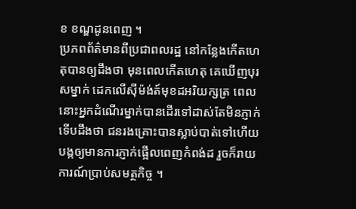ខ ខណ្ឌដូនពេញ ។
ប្រភពព័ត៌មានពីប្រជាពលរដ្ឋ នៅកន្លែងកើតហេតុបានឲ្យដឹងថា មុនពេលកើតហេតុ គេឃើញបុរសម្នាក់ ដេកលើស៊ីម៉ង់ត៍មុខដអរិយក្សត្រ ពេលនោះអ្នកដំណើរម្នាក់បានដើរទៅដាស់តែមិនភ្ញាក់ ទើបដឹងថា ជនរងគ្រោះបានស្លាប់បាត់ទៅហើយ បង្កឲ្យមានការភ្ញាក់ផ្អើលពេញកំពង់ដ រួចក៏រាយការណ៍ប្រាប់សមត្ថកិច្ច ។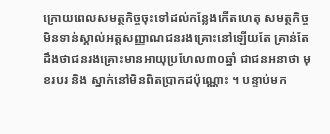ក្រោយពេលសមត្ថកិច្ចចុះទៅដល់កន្លែងកើតហេតុ សមត្ថកិច្ចមិនទាន់ស្គាល់អត្តសញ្ញាណជនរងគ្រោះនៅឡើយតែ គ្រាន់តែដឹងថាជនរងគ្រោះមានអាយុប្រហែល៣០ឆ្នាំ ជាជនអនាថា មុខរបរ និង ស្នាក់នៅមិនពិតប្រាកដប៉ុណ្ណោះ ។ បន្ទាប់មក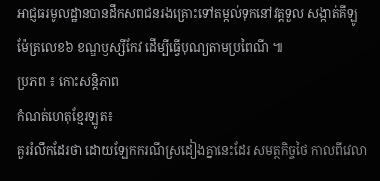អាជ្ញធរមូលដ្ឋានបានដឹកសពជនរងគ្រោះទៅតម្កល់ទុកនៅវត្តទួល សង្កាត់គីឡូម៉ែត្រលេខ៦ ខណ្ឌឫស្សីកែវ ដើម្បីធ្វើបុណ្យតាមប្រពៃណី ៕
ប្រភព ៖ កោះសន្តិភាព
កំណត់ហេតុខ្មែរឡូត៖
គួររំលឹកដែរថា ដោយឡែកករណីស្រដៀងគ្នានេះដែរ សមត្ថកិច្ចថៃ កាលពីវេលា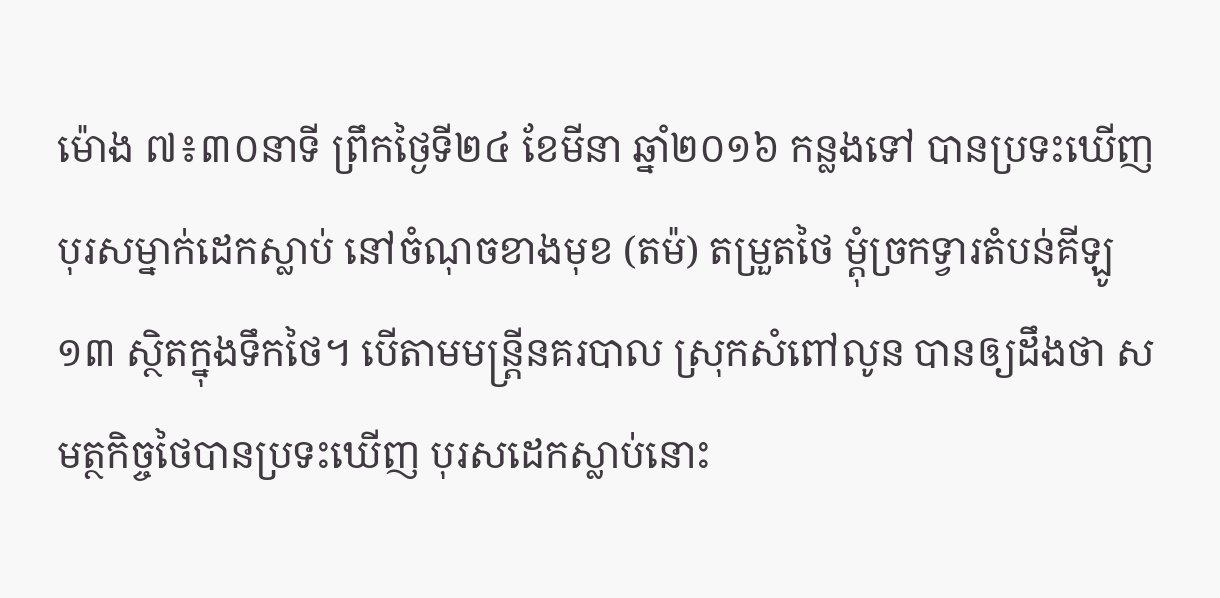ម៉ោង ៧៖៣០នាទី ព្រឹកថ្ងៃទី២៤ ខែមីនា ឆ្នាំ២០១៦ កន្លងទៅ បានប្រទះឃើញ បុរសម្នាក់ដេកស្លាប់ នៅចំណុចខាងមុខ (តម៉) តម្រួតថៃ ម្ដុំច្រកទ្វារតំបន់គីឡូ១៣ ស្ថិតក្នុងទឹកថៃ។ បើតាមមន្ត្រីនគរបាល ស្រុកសំពៅលូន បានឲ្យដឹងថា សមត្ថកិច្ចថៃបានប្រទះឃើញ បុរសដេកស្លាប់នោះ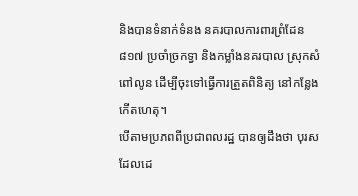និងបានទំនាក់ទំនង នគរបាលការពារព្រំដែន ៨១៧ ប្រចាំច្រកទ្វា និងកម្លាំងនគរបាល ស្រុកសំពៅលូន ដើម្បីចុះទៅធ្វើការត្រួតពិនិត្យ នៅកន្លែងកើតហេតុ។
បើតាមប្រភពពីប្រជាពលរដ្ឋ បានឲ្យដឹងថា បុរសដែលដេ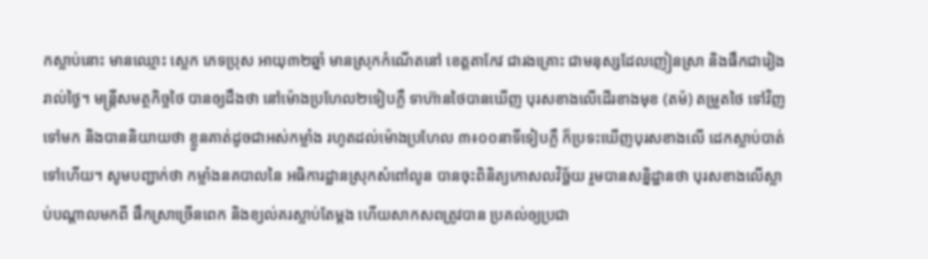កស្លាប់នោះ មានឈ្មោះ ស្លេក ភេទប្រុស អាយុ៣២ឆ្នាំ មានស្រុកកំណើតនៅ ខេត្តតាកែវ ជារងគ្រោះ ជាមនុស្សដែលញៀនស្រា និងផឹកជារៀងរាល់ថ្ងៃ។ មន្ត្រីសមត្ថកិច្ចថៃ បានឲ្យដឹងថា នៅម៉ោងប្រហែល២ទៀបភ្លឺ ទាហ៊ានថៃបានឃើញ បុរសខាងលើដើរខាងមុខ (តម៉) តម្រួតថៃ ទៅវិញទៅមក និងបាននិយាយថា ខ្លួនគាត់ដូចជាអស់កម្លាំង រហូតដល់ម៉ោងប្រហែល ៣៖០០នាទីទៀបភ្លឺ ក៏ប្រទះឃើញបុរសខាងលើ ដេកស្លាប់បាត់ទៅហើយ។ សូមបញ្ជាក់ថា កម្លាំងនគបាលនៃ អធិការដ្ឋានស្រុកសំពៅលូន បានចុះពិនិត្យកោសលវិច្ឆ័យ រួមបានសន្និដ្ឋានថា បុរសខាងលើស្លាប់បណ្ដាលមកពី ផឹកស្រាច្រើនពេក និងខ្យល់គរស្លាប់តែម្តង ហើយសាកសពត្រូវបាន ប្រគល់ឲ្យប្រជា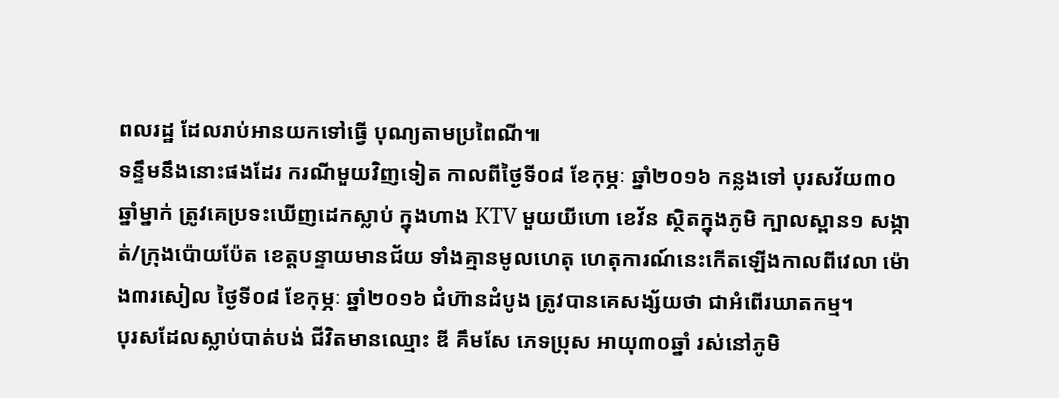ពលរដ្ឋ ដែលរាប់អានយកទៅធ្វើ បុណ្យតាមប្រពៃណី៕
ទន្ទឹមនឹងនោះផងដែរ ករណីមួយវិញទៀត កាលពីថ្ងៃទី០៨ ខែកុម្ភៈ ឆ្នាំ២០១៦ កន្លងទៅ បុរសវ័យ៣០ឆ្នាំម្នាក់ ត្រូវគេប្រទះឃើញដេកស្លាប់ ក្នុងហាង KTV មួយយីហោ ខេវ័ន ស្ថិតក្នុងភូមិ ក្បាលស្ពាន១ សង្កាត់/ក្រុងប៉ោយប៉ែត ខេត្តបន្ទាយមានជ័យ ទាំងគ្មានមូលហេតុ ហេតុការណ៍នេះកើតឡើងកាលពីវេលា ម៉ោង៣រសៀល ថ្ងៃទី០៨ ខែកុម្ភៈ ឆ្នាំ២០១៦ ជំហ៊ានដំបូង ត្រូវបានគេសង្ស័យថា ជាអំពើរឃាតកម្ម។
បុរសដែលស្លាប់បាត់បង់ ជីវិតមានឈ្មោះ ឌី គឹមសែ ភេទប្រុស អាយុ៣០ឆ្នាំ រស់នៅភូមិ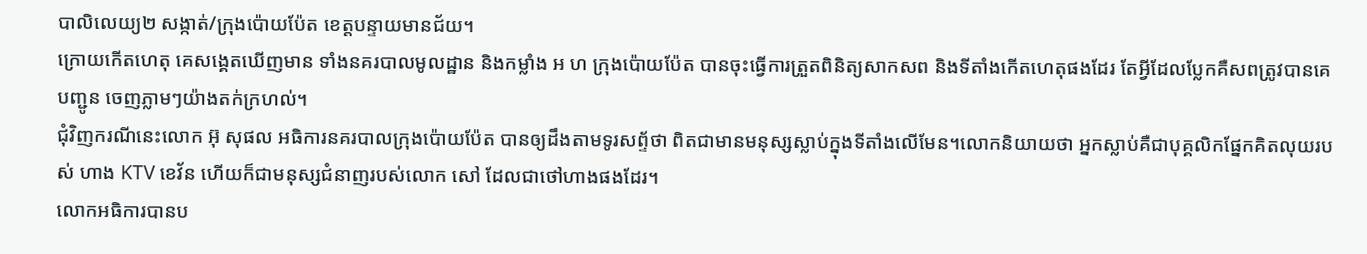បាលិលេយ្យ២ សង្កាត់/ក្រុងប៉ោយប៉ែត ខេត្តបន្ទាយមានជ័យ។
ក្រោយកើតហេតុ គេសង្គេតឃើញមាន ទាំងនគរបាលមូលដ្ឋាន និងកម្លាំង អ ហ ក្រុងប៉ោយប៉ែត បានចុះធ្វើការត្រួតពិនិត្យសាកសព និងទីតាំងកើតហេតុផងដែរ តែអ្វីដែលប្លែកគឺសពត្រូវបានគេបញ្ជូន ចេញភ្លាមៗយ៉ាងតក់ក្រហល់។
ជុំវិញករណីនេះលោក អ៊ុ សុផល អធិការនគរបាលក្រុងប៉ោយប៉ែត បានឲ្យដឹងតាមទូរសព្ទ័ថា ពិតជាមានមនុស្សស្លាប់ក្នុងទីតាំងលើមែន។លោកនិយាយថា អ្នកស្លាប់គឺជាបុគ្គលិកផ្នែកគិតលុយរបស់ ហាង KTV ខេវ័ន ហើយក៏ជាមនុស្សជំនាញរបស់លោក សៅ ដែលជាថៅហាងផងដែរ។
លោកអធិការបានប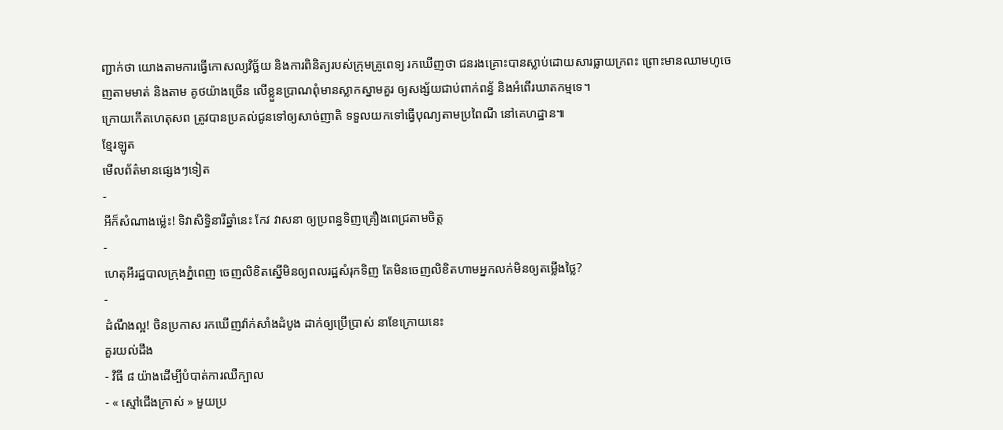ញ្ជាក់ថា យោងតាមការធ្វើកោសល្យវិច្ឆ័យ និងការពិនិត្យរបស់ក្រុមគ្រូពេទ្យ រកឃើញថា ជនរងគ្រោះបានស្លាប់ដោយសារធ្លាយក្រពះ ព្រោះមានឈាមហូចេញតាមមាត់ និងតាម គូថយ៉ាងច្រើន លើខ្លួនប្រាណពុំមានស្លាកស្នាមគួរ ឲ្យសង្ស័យជាប់ពាក់ពន្ធ័ និងអំពើរឃាតកម្មទេ។
ក្រោយកើតហេតុសព ត្រូវបានប្រគល់ជូនទៅឲ្យសាច់ញាតិ ទទួលយកទៅធ្វើបុណ្យតាមប្រពៃណី នៅគេហដ្ឋាន៕
ខ្មែរឡូត
មើលព័ត៌មានផ្សេងៗទៀត
-
អីក៏សំណាងម្ល៉េះ! ទិវាសិទ្ធិនារីឆ្នាំនេះ កែវ វាសនា ឲ្យប្រពន្ធទិញគ្រឿងពេជ្រតាមចិត្ត
-
ហេតុអីរដ្ឋបាលក្រុងភ្នំពេញ ចេញលិខិតស្នើមិនឲ្យពលរដ្ឋសំរុកទិញ តែមិនចេញលិខិតហាមអ្នកលក់មិនឲ្យតម្លើងថ្លៃ?
-
ដំណឹងល្អ! ចិនប្រកាស រកឃើញវ៉ាក់សាំងដំបូង ដាក់ឲ្យប្រើប្រាស់ នាខែក្រោយនេះ
គួរយល់ដឹង
- វិធី ៨ យ៉ាងដើម្បីបំបាត់ការឈឺក្បាល
- « ស្មៅជើងក្រាស់ » មួយប្រ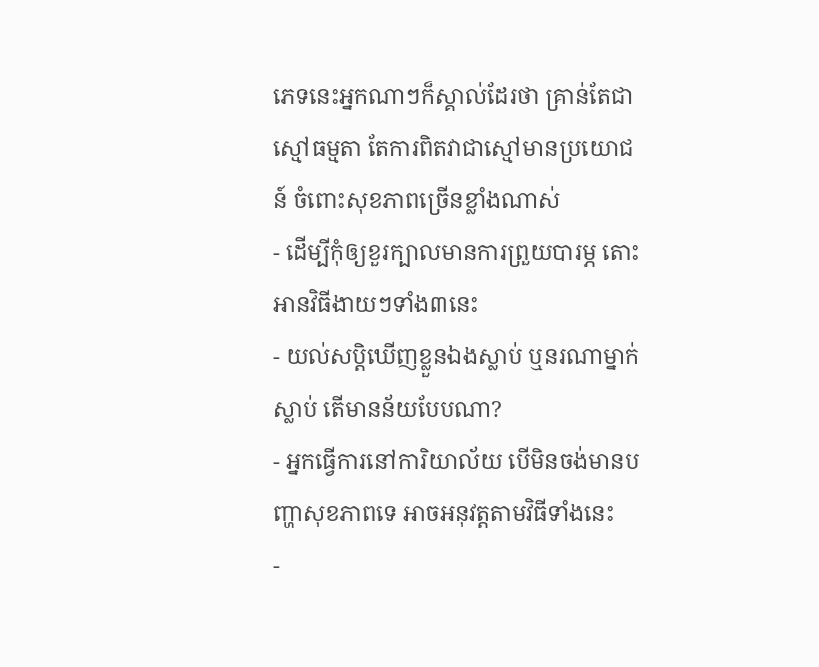ភេទនេះអ្នកណាៗក៏ស្គាល់ដែរថា គ្រាន់តែជាស្មៅធម្មតា តែការពិតវាជាស្មៅមានប្រយោជន៍ ចំពោះសុខភាពច្រើនខ្លាំងណាស់
- ដើម្បីកុំឲ្យខួរក្បាលមានការព្រួយបារម្ភ តោះអានវិធីងាយៗទាំង៣នេះ
- យល់សប្តិឃើញខ្លួនឯងស្លាប់ ឬនរណាម្នាក់ស្លាប់ តើមានន័យបែបណា?
- អ្នកធ្វើការនៅការិយាល័យ បើមិនចង់មានបញ្ហាសុខភាពទេ អាចអនុវត្តតាមវិធីទាំងនេះ
-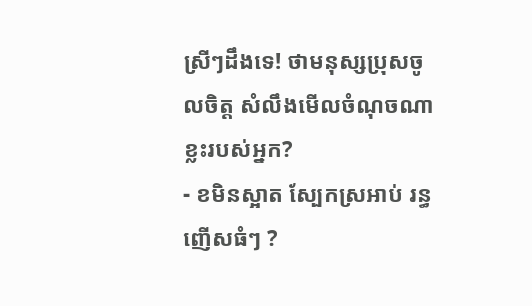ស្រីៗដឹងទេ! ថាមនុស្សប្រុសចូលចិត្ត សំលឹងមើលចំណុចណាខ្លះរបស់អ្នក?
- ខមិនស្អាត ស្បែកស្រអាប់ រន្ធញើសធំៗ ?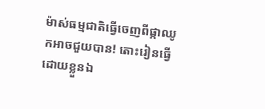ម៉ាស់ធម្មជាតិធ្វើចេញពីផ្កាឈូកអាចជួយបាន! តោះរៀនធ្វើដោយខ្លួនឯ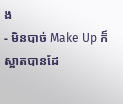ង
- មិនបាច់ Make Up ក៏ស្អាតបានដែ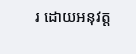រ ដោយអនុវត្ត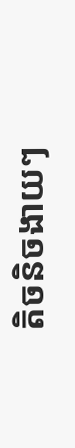តិចនិចងាយៗ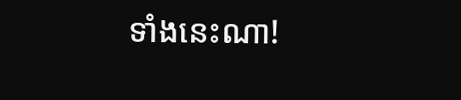ទាំងនេះណា!